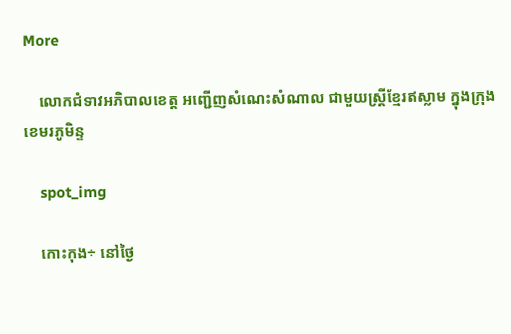More

    លោកជំទាវអភិបាលខេត្ត អញ្ជើញសំណេះសំណាល ជាមួយស្ត្រីខ្មែរឥស្លាម ក្នុងក្រុងខេមរភូមិន្ទ

    spot_img

    កោះកុង÷ នៅថ្ងៃ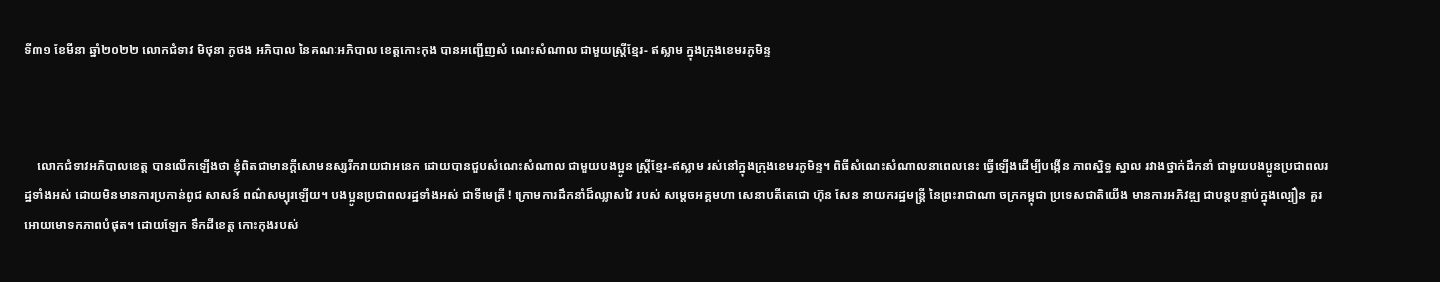ទី៣១ ខែមីនា ឆ្នាំ២០២២ លោកជំទាវ មិថុនា ភូថង អភិបាល នៃគណៈអភិបាល ខេត្តកោះកុង បានអញ្ជើញសំ ណេះសំណាល ជាមួយស្ត្រីខ្មែរ- ឥស្លាម ក្នុងក្រុងខេមរភូមិន្ទ



    លោកជំទាវអភិបាលខេត្ត បានលើកឡើងថា ខ្ញុំពិតជាមានក្តីសោមនស្សរីករាយជាអនេក ដោយបានជួបសំណេះសំណាល ជាមួយបងប្អូន ស្រ្តីខ្មែរ-ឥស្លាម រស់នៅក្នុងក្រុងខេមរភូមិន្ទ។ ពិធីសំណេះសំណាលនាពេលនេះ ធ្វើឡើងដើម្បីបង្កើន ភាពស្និទ្ធ ស្នាល រវាងថ្នាក់ដឹកនាំ ជាមួយបងប្អូនប្រជាពលរដ្ឋទាំងអស់ ដោយមិនមានការប្រកាន់ពូជ សាសន៍ ពណ៌សម្បុរឡើយ។ បងប្អូនប្រជាពលរដ្ឋទាំងអស់ ជាទីមេត្រី ! ក្រោមការដឹកនាំដ៏ឈ្លាសវៃ របស់ សម្តេចអគ្គមហា សេនាបតីតេជោ ហ៊ុន សែន នាយករដ្ឋមន្ត្រី នៃព្រះរាជាណា ចក្រកម្ពុជា ប្រទេសជាតិយើង មានការអភិវឌ្ឍ ជាបន្តបន្ទាប់ក្នុងល្បឿន គួរអោយមោទកភាពបំផុត។ ដោយឡែក ទឹកដីខេត្ត កោះកុងរបស់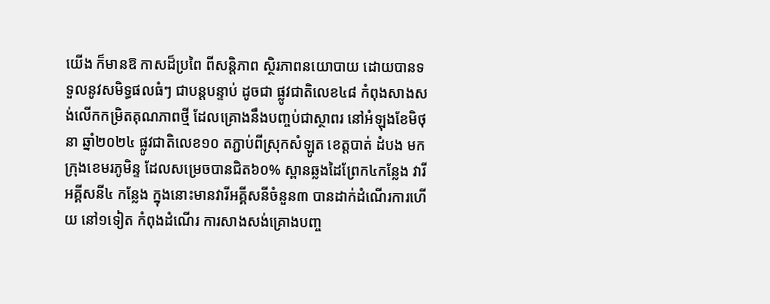យើង ក៏មានឱ កាសដ៏ប្រពៃ ពីសន្តិភាព ស្ថិរភាពនយោបាយ ដោយបានទទួលនូវសមិទ្ធផលធំៗ ជាបន្តបន្ទាប់ ដូចជា ផ្លូវជាតិលេខ៤៨ កំពុងសាងសង់លើកកម្រិតគុណភាពថ្មី ដែលគ្រោងនឹងបញ្ចប់ជាស្ថាពរ នៅអំឡុងខែមិថុនា ឆ្នាំ២០២៤ ផ្លូវជាតិលេខ១០ តភ្ជាប់ពីស្រុកសំឡូត ខេត្តបាត់ ដំបង មកក្រុងខេមរភូមិន្ទ ដែលសម្រេចបានជិត៦០% ស្ពានឆ្លងដៃព្រែក៤កន្លែង វារីអគ្គីសនី៤ កន្លែង ក្នុងនោះមានវារីអគ្គីសនីចំនួន៣ បានដាក់ដំណើរការហើយ នៅ១ទៀត កំពុងដំណើរ ការសាងសង់គ្រោងបញ្ច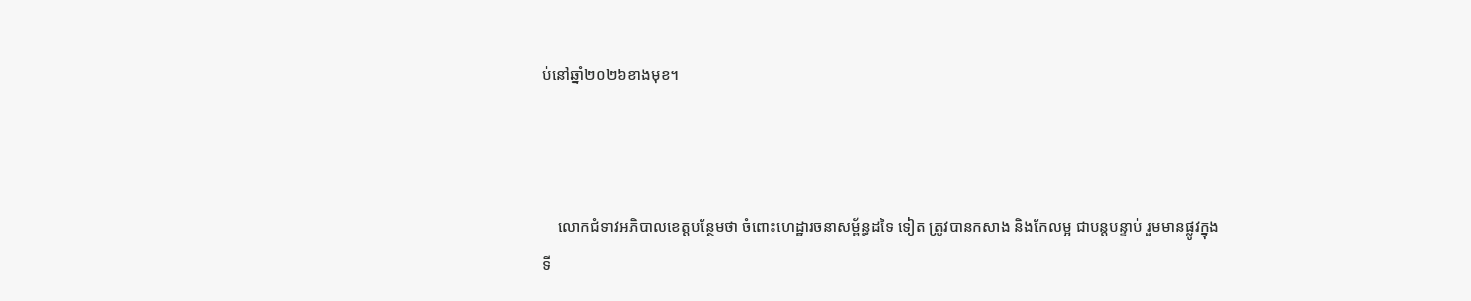ប់នៅឆ្នាំ២០២៦ខាងមុខ។



    លោកជំទាវអភិបាលខេត្តបន្ថែមថា ចំពោះហេដ្ឋារចនាសម្ព័ន្ធដទៃ ទៀត ត្រូវបានកសាង និងកែលម្អ ជាបន្តបន្ទាប់ រួមមានផ្លូវក្នុងទី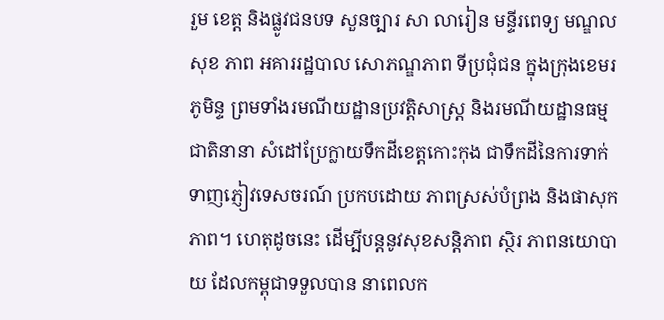រួម ខេត្ត និងផ្លូវជនបទ សួនច្បារ សា លារៀន មន្ទីរពេទ្យ មណ្ឌលសុខ ភាព អគាររដ្ឋបាល សោភណ្ឌភាព ទីប្រជុំជន ក្នុងក្រុងខេមរ ភូមិន្ទ ព្រមទាំងរមណីយដ្ឋានប្រវត្តិសាស្ត្រ និងរមណីយដ្ឋានធម្មជាតិនានា សំដៅប្រែក្លាយទឹកដីខេត្តកោះកុង ជាទឹកដីនៃការទាក់ទាញភ្ញៀវទេសចរណ៍ ប្រកបដោយ ភាពស្រស់បំព្រង និងផាសុកភាព។ ហេតុដូចនេះ ដើម្បីបន្តនូវសុខសន្តិភាព ស្ថិរ ភាពនយោបាយ ដែលកម្ពុជាទទួលបាន នាពេលក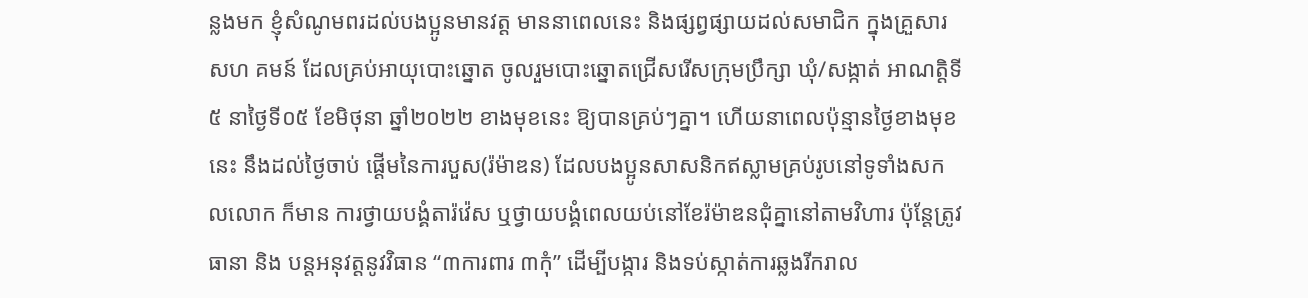ន្លងមក ខ្ញុំសំណូមពរដល់បងប្អូនមានវត្ត មាននាពេលនេះ និងផ្សព្វផ្សាយដល់សមាជិក ក្នុងគ្រួសារ សហ គមន៍ ដែលគ្រប់អាយុបោះឆ្នោត ចូលរួមបោះឆ្នោតជ្រើសរើសក្រុមប្រឹក្សា ឃុំ/សង្កាត់ អាណត្តិទី៥ នាថ្ងៃទី០៥ ខែមិថុនា ឆ្នាំ២០២២ ខាងមុខនេះ ឱ្យបានគ្រប់ៗគ្នា។ ហើយនាពេលប៉ុន្មានថ្ងៃខាងមុខនេះ នឹងដល់ថ្ងៃចាប់ ផ្តើមនៃការបួស(រ៉ម៉ាឌន) ដែលបងប្អូនសាសនិកឥស្លាមគ្រប់រូបនៅទូទាំងសកលលោក ក៏មាន ការថ្វាយបង្គំតារ៉វ៉េស ឬថ្វាយបង្គំពេលយប់នៅខែរ៉ម៉ាឌនជុំគ្នានៅតាមវិហារ ប៉ុន្តែត្រូវធានា និង បន្តអនុវត្តនូវវិធាន “៣ការពារ ៣កុំ” ដើម្បីបង្ការ និងទប់ស្កាត់ការឆ្លងរីករាល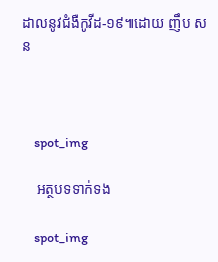ដាលនូវជំងឺកូវីដ-១៩៕ដោយ ញឹប សន



    spot_img

    អត្ថបទទាក់ទង

    spot_img